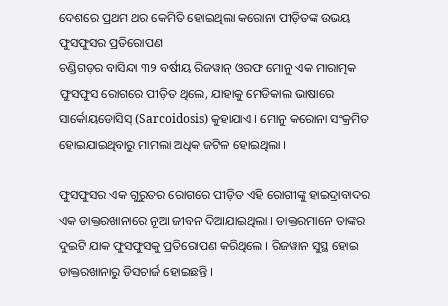ଦେଶରେ ପ୍ରଥମ ଥର କେମିତି ହୋଇଥିଲା କରୋନା ପୀଡ଼ିତଙ୍କ ଉଭୟ ଫୁସଫୁସର ପ୍ରତିରୋପଣ
ଚଣ୍ଡିଗଡ଼ର ବାସିନ୍ଦା ୩୨ ବର୍ଷୀୟ ରିଜୱାନ୍ ଓରଫ ମୋନୁ ଏକ ମାରାତ୍ମକ ଫୁସଫୁସ ରୋଗରେ ପୀଡ଼ିତ ଥିଲେ, ଯାହାକୁ ମେଡିକାଲ ଭାଷାରେ ସାର୍କୋୟଡୋସିସ୍ (Sarcoidosis) କୁହାଯାଏ । ମୋନୁ କରୋନା ସଂକ୍ରମିତ ହୋଇଯାଇଥିବାରୁ ମାମଲା ଅଧିକ ଜଟିଳ ହୋଇଥିଲା ।

ଫୁସଫୁସର ଏକ ଗୁରୁତର ରୋଗରେ ପୀଡ଼ିତ ଏହି ରୋଗୀଙ୍କୁ ହାଇଦ୍ରାବାଦର ଏକ ଡାକ୍ତରଖାନାରେ ନୂଆ ଜୀବନ ଦିଆଯାଇଥିଲା । ଡାକ୍ତରମାନେ ତାଙ୍କର ଦୁଇଟି ଯାକ ଫୁସଫୁସକୁ ପ୍ରତିରୋପଣ କରିଥିଲେ । ରିଜୱାନ ସୁସ୍ଥ ହୋଇ ଡାକ୍ତରଖାନାରୁ ଡିସଚାର୍ଜ ହୋଇଛନ୍ତି ।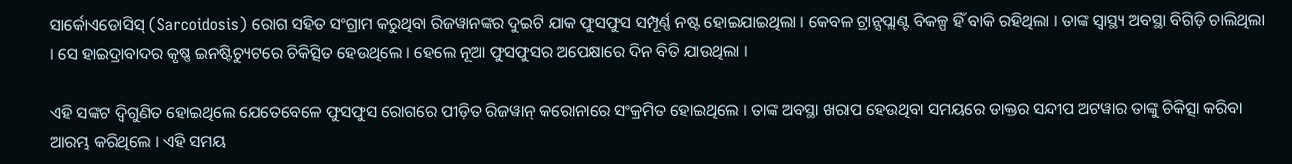ସାର୍କୋଏଡୋସିସ୍ (Sarcoidosis) ରୋଗ ସହିତ ସଂଗ୍ରାମ କରୁଥିବା ରିଜୱାନଙ୍କର ଦୁଇଟି ଯାକ ଫୁସଫୁସ ସମ୍ପୂର୍ଣ୍ଣ ନଷ୍ଟ ହୋଇଯାଇଥିଲା । କେବଳ ଟ୍ରାନ୍ସପ୍ଲାଣ୍ଟ ବିକଳ୍ପ ହିଁ ବାକି ରହିଥିଲା । ତାଙ୍କ ସ୍ୱାସ୍ଥ୍ୟ ଅବସ୍ଥା ବିଗିଡ଼ି ଚାଲିଥିଲା । ସେ ହାଇଦ୍ରାବାଦର କୃଷ୍ଣ ଇନଷ୍ଟିଚ୍ୟୁଟରେ ଚିକିତ୍ସିତ ହେଉଥିଲେ । ହେଲେ ନୂଆ ଫୁସଫୁସର ଅପେକ୍ଷାରେ ଦିନ ବିତି ଯାଉଥିଲା ।

ଏହି ସଙ୍କଟ ଦ୍ୱିଗୁଣିତ ହୋଇଥିଲେ ଯେତେବେଳେ ଫୁସଫୁସ ରୋଗରେ ପୀଡ଼ିତ ରିଜୱାନ୍ କରୋନାରେ ସଂକ୍ରମିତ ହୋଇଥିଲେ । ତାଙ୍କ ଅବସ୍ଥା ଖରାପ ହେଉଥିବା ସମୟରେ ଡାକ୍ତର ସନ୍ଦୀପ ଅଟୱାର ତାଙ୍କୁ ଚିକିତ୍ସା କରିବା ଆରମ୍ଭ କରିଥିଲେ । ଏହି ସମୟ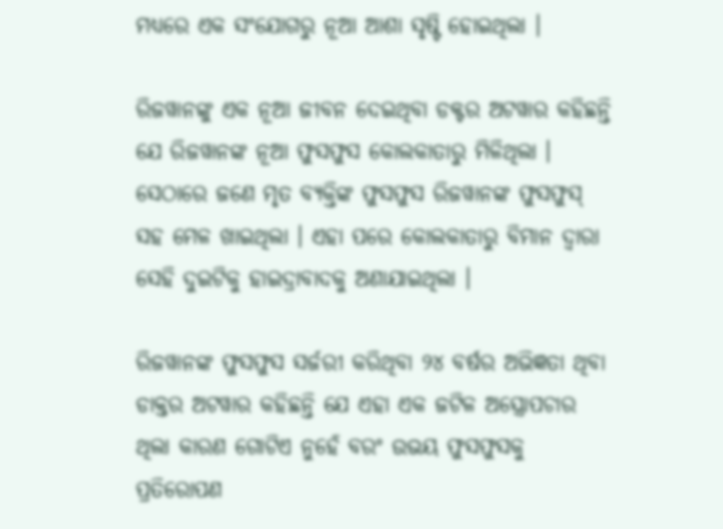ମଧ୍ୟରେ ଏକ ସଂଯୋଗରୁ ନୂଆ ଆଶା ସୃଷ୍ଟି ହୋଇଥିଲା ।

ରିଜୱାନଙ୍କୁ ଏକ ନୂଆ ଜୀବନ ଦେଇଥିବା ଡକ୍ଟର ଅଟୱାର କହିଛନ୍ତି ଯେ ରିଜୱାନଙ୍କ ନୂଆ ଫୁସଫୁସ କୋଲକାତାରୁ ମିଳିଥିଲା । ସେଠାରେ ଜଣେ ମୃତ ବ୍ୟକ୍ତିଙ୍କ ଫୁସଫୁସ ରିଜୱାନଙ୍କ ଫୁସଫୁସ୍ ସହ ମେଳ ଖାଇଥିଲା । ଏହା ପରେ କୋଲକାତାରୁ ବିମାନ ଦ୍ୱାରା ସେହି ଦୁଇଟିକୁ ହାଇଦ୍ରାବାଦକୁ ଅଣାଯାଇଥିଲା ।

ରିଜୱାନଙ୍କ ଫୁସଫୁସ ସର୍ଜରୀ କରିଥିବା ୨୪ ବର୍ଷର ଅଭିଜ୍ଞତା ଥିବା ଡାକ୍ତର ଅଟୱାର କହିଛନ୍ତି ଯେ ଏହା ଏକ ଜଟିଳ ଅସ୍ତ୍ରୋପଚାର ଥିଲା କାରଣ ଗୋଟିଏ ନୁହେଁ ବରଂ ଉଭୟ ଫୁସଫୁସକୁ ପ୍ରତିରୋପଣ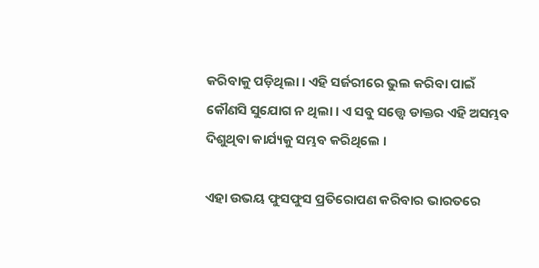କରିବାକୁ ପଡ଼ିଥିଲା । ଏହି ସର୍ଜରୀରେ ଭୁଲ କରିବା ପାଇଁ କୌଣସି ସୁଯୋଗ ନ ଥିଲା । ଏ ସବୁ ସତ୍ତ୍ୱେ ଡାକ୍ତର ଏହି ଅସମ୍ଭବ ଦିଶୁଥିବା କାର୍ଯ୍ୟକୁ ସମ୍ଭବ କରିଥିଲେ ।

ଏହା ଉଭୟ ଫୁସଫୁସ ପ୍ରତିରୋପଣ କରିବାର ଭାରତରେ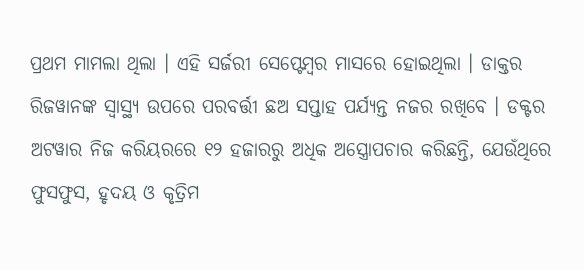ପ୍ରଥମ ମାମଲା ଥିଲା । ଏହି ସର୍ଜରୀ ସେପ୍ଟେମ୍ବର ମାସରେ ହୋଇଥିଲା । ଡାକ୍ତର ରିଜୱାନଙ୍କ ସ୍ୱାସ୍ଥ୍ୟ ଉପରେ ପରବର୍ତ୍ତୀ ଛଅ ସପ୍ତାହ ପର୍ଯ୍ୟନ୍ତ ନଜର ରଖିବେ । ଡକ୍ଟର ଅଟୱାର ନିଜ କରିୟରରେ ୧୨ ହଜାରରୁ ଅଧିକ ଅସ୍ତ୍ରୋପଚାର କରିଛନ୍ତି, ଯେଉଁଥିରେ ଫୁସଫୁସ, ହୃଦୟ ଓ କୃତ୍ରିମ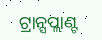ଟ୍ରାନ୍ସପ୍ଲାଣ୍ଟ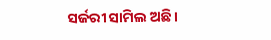ସର୍ଜରୀ ସାମିଲ ଅଛି ।